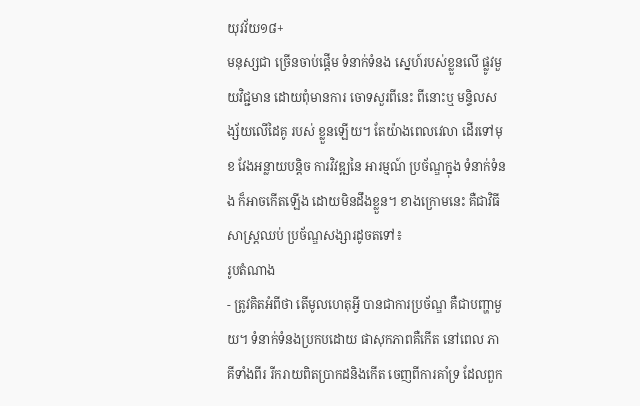យុវវ័យ១៨+
មនុស្សជា ច្រើនចាប់ផ្តើម ទំនាក់ទំនង ស្នេហ៍របស់ខ្លួនលើ ផ្លូវមួយវិជ្ជមាន ដោយពុំមានការ ចោទសួរពីនេះ ពីនោះឬ មន្ទិលសង្ស័យលើដៃគូ របស់ ខ្លួនឡើយ។ តែយ៉ាងពេលវេលា ដើរទៅមុខ វែងអន្លាយបន្តិច ការវិវឌ្ឍនៃ អារម្មណ៍ ប្រច័ណ្ឌក្នុង ទំនាក់ទំនង ក៏អាចកើតឡើង ដោយមិនដឹងខ្លួន។ ខាងក្រោមនេះ គឺជាវិធីសាស្ត្រឈប់ ប្រច័ណ្ឌសង្សារដូចតទៅ៖
រូបតំណាង
- ត្រូវគិតអំពីថា តើមូលហេតុអ្វី បានជាការប្រច័ណ្ឌ គឺជាបញ្ហាមួយ។ ទំនាក់ទំនងប្រកបដោយ ផាសុកភាពគឺកើត នៅពេល ភាគីទាំងពីរ រីករាយពិតប្រាកដនិងកើត ចេញពីការគាំទ្រ ដែលពួក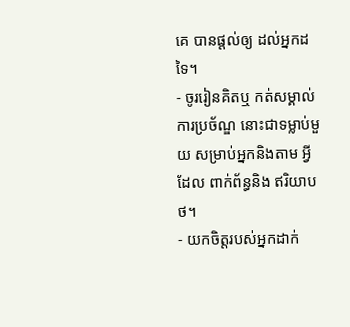គេ បានផ្តល់ឲ្យ ដល់អ្នកដទៃ។
- ចូររៀនគិតឬ កត់សម្គាល់ ការប្រច័ណ្ឌ នោះជាទម្លាប់មួយ សម្រាប់អ្នកនិងតាម អ្វីដែល ពាក់ព័ន្ធនិង ឥរិយាបថ។
- យកចិត្តរបស់អ្នកដាក់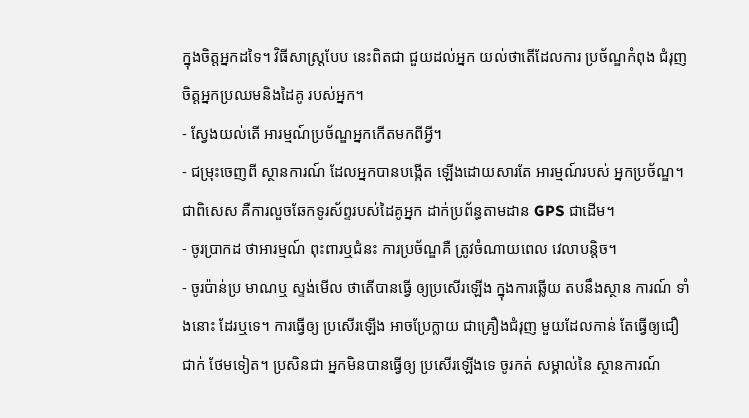ក្នុងចិត្តអ្នកដទៃ។ វិធីសាស្ត្របែប នេះពិតជា ជួយដល់អ្នក យល់ថាតើដែលការ ប្រច័ណ្ឌកំពុង ជំរុញចិត្តអ្នកប្រឈមនិងដៃគូ របស់អ្នក។
- ស្វែងយល់តើ អារម្មណ៍ប្រច័ណ្ឌអ្នកកើតមកពីអ្វី។
- ជម្រុះចេញពី ស្ថានការណ៍ ដែលអ្នកបានបង្កើត ឡើងដោយសារតែ អារម្មណ៍របស់ អ្នកប្រច័ណ្ឌ។ ជាពិសេស គឺការលួចឆែកទូរស័ព្ទរបស់ដៃគូអ្នក ដាក់ប្រព័ន្ធតាមដាន GPS ជាដើម។
- ចូរប្រាកដ ថាអារម្មណ៍ ពុះពារឬជំនះ ការប្រច័ណ្ឌគឺ ត្រូវចំណាយពេល វេលាបន្តិច។
- ចូរប៉ាន់ប្រ មាណឬ ស្ទង់មើល ថាតើបានធ្វើ ឲ្យប្រសើរឡើង ក្នុងការឆ្លើយ តបនឹងស្ថាន ការណ៍ ទាំងនោះ ដែរឬទេ។ ការធ្វើឲ្យ ប្រសើរឡើង អាចប្រែក្លាយ ជាគ្រឿងជំរុញ មួយដែលកាន់ តែធ្វើឲ្យជឿជាក់ ថែមទៀត។ ប្រសិនជា អ្នកមិនបានធ្វើឲ្យ ប្រសើរឡើងទេ ចូរកត់ សម្គាល់នៃ ស្ថានការណ៍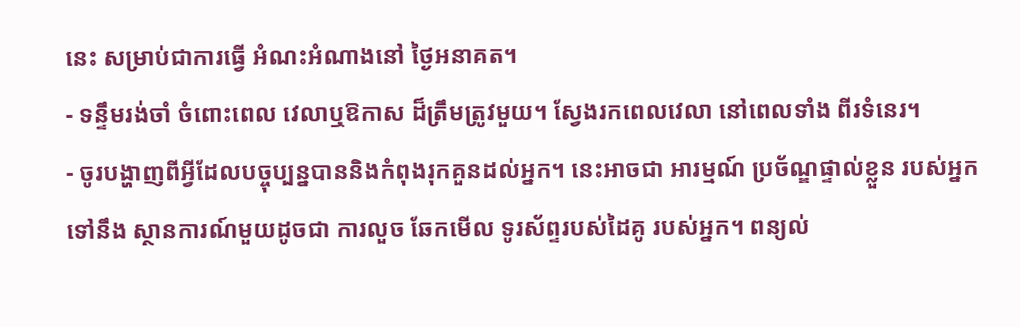នេះ សម្រាប់ជាការធ្វើ អំណះអំណាងនៅ ថ្ងៃអនាគត។
- ទន្ទឹមរង់ចាំ ចំពោះពេល វេលាឬឱកាស ដ៏ត្រឹមត្រូវមួយ។ ស្វែងរកពេលវេលា នៅពេលទាំង ពីរទំនេរ។
- ចូរបង្ហាញពីអ្វីដែលបច្ចុប្បន្នបាននិងកំពុងរុកគួនដល់អ្នក។ នេះអាចជា អារម្មណ៍ ប្រច័ណ្ឌផ្ទាល់ខ្លួន របស់អ្នកទៅនឹង ស្ថានការណ៍មួយដូចជា ការលួច ឆែកមើល ទូរស័ព្ទរបស់ដៃគូ របស់អ្នក។ ពន្យល់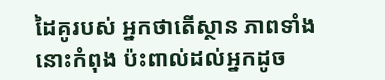ដៃគូរបស់ អ្នកថាតើស្ថាន ភាពទាំងនោះកំពុង ប៉ះពាល់ដល់អ្នកដូច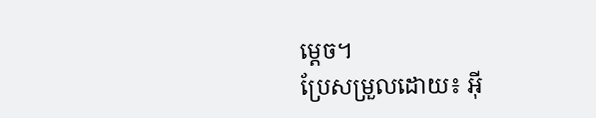ម្តេច។
ប្រែសម្រួលដោយ៖ អុី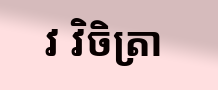វ វិចិត្រា